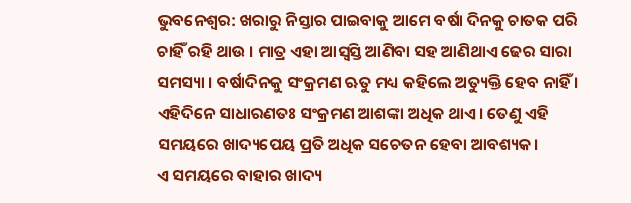ଭୁବନେଶ୍ୱର: ଖରାରୁ ନିସ୍ତାର ପାଇବାକୁ ଆମେ ବର୍ଷା ଦିନକୁ ଚାତକ ପରି ଚାହିଁ ରହି ଥାଉ । ମାତ୍ର ଏହା ଆସ୍ୱସ୍ତି ଆଣିବା ସହ ଆଣିଥାଏ ଢେର ସାରା ସମସ୍ୟା । ବର୍ଷାଦିନକୁ ସଂକ୍ରମଣ ଋତୁ ମଧ୍ୟ କହିଲେ ଅତ୍ୟୁକ୍ତି ହେବ ନାହିଁ । ଏହିଦିନେ ସାଧାରଣତଃ ସଂକ୍ରମଣ ଆଶଙ୍କା ଅଧିକ ଥାଏ। ତେଣୁ ଏହି ସମୟରେ ଖାଦ୍ୟପେୟ ପ୍ରତି ଅଧିକ ସଚେତନ ହେବା ଆବଶ୍ୟକ।
ଏ ସମୟରେ ବାହାର ଖାଦ୍ୟ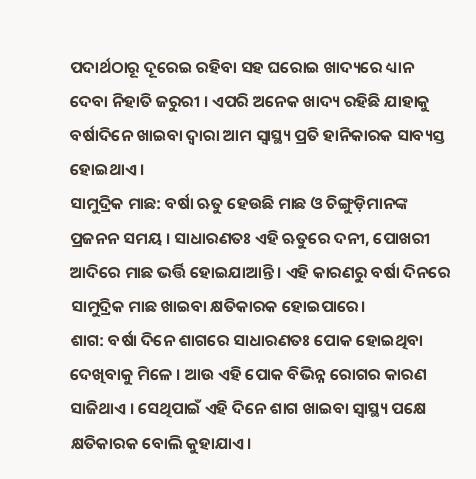ପଦାର୍ଥଠାରୂ ଦୂରେଇ ରହିବା ସହ ଘରୋଇ ଖାଦ୍ୟରେ ଧ୍ୟାନ ଦେବା ନିହାତି ଜରୁରୀ । ଏପରି ଅନେକ ଖାଦ୍ୟ ରହିଛି ଯାହାକୁ ବର୍ଷାଦିନେ ଖାଇବା ଦ୍ୱାରା ଆମ ସ୍ୱାସ୍ଥ୍ୟ ପ୍ରତି ହାନିକାରକ ସାବ୍ୟସ୍ତ ହୋଇଥାଏ ।
ସାମୁଦ୍ରିକ ମାଛ: ବର୍ଷା ଋତୁ ହେଉଛି ମାଛ ଓ ଚିଙ୍ଗୁଡ଼ିମାନଙ୍କ ପ୍ରଜନନ ସମୟ । ସାଧାରଣତଃ ଏହି ଋତୁରେ ଦନୀ, ପୋଖରୀ ଆଦିରେ ମାଛ ଭର୍ତ୍ତି ହୋଇଯାଆନ୍ତି । ଏହି କାରଣରୁ ବର୍ଷା ଦିନରେ ସାମୁଦ୍ରିକ ମାଛ ଖାଇବା କ୍ଷତିକାରକ ହୋଇପାରେ।
ଶାଗ: ବର୍ଷା ଦିନେ ଶାଗରେ ସାଧାରଣତଃ ପୋକ ହୋଇଥିବା ଦେଖିବାକୁ ମିଳେ । ଆଉ ଏହି ପୋକ ବିଭିନ୍ନ ରୋଗର କାରଣ ସାଜିଥାଏ । ସେଥିପାଇଁ ଏହି ଦିନେ ଶାଗ ଖାଇବା ସ୍ୱାସ୍ଥ୍ୟ ପକ୍ଷେ କ୍ଷତିକାରକ ବୋଲି କୁହାଯାଏ।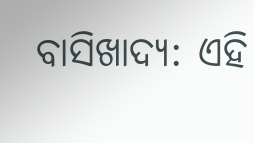ବାସିଖାଦ୍ୟ: ଏହି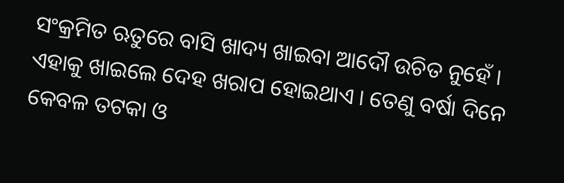ସଂକ୍ରମିତ ଋତୁରେ ବାସି ଖାଦ୍ୟ ଖାଇବା ଆଦୌ ଉଚିତ ନୁହେଁ । ଏହାକୁ ଖାଇଲେ ଦେହ ଖରାପ ହୋଇଥାଏ । ତେଣୁ ବର୍ଷା ଦିନେ କେବଳ ତଟକା ଓ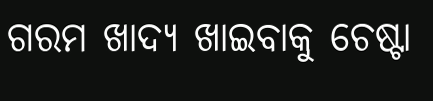ଗରମ ଖାଦ୍ୟ ଖାଇବାକୁ ଚେଷ୍ଟା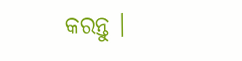କରନ୍ତୁ ।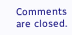Comments are closed.